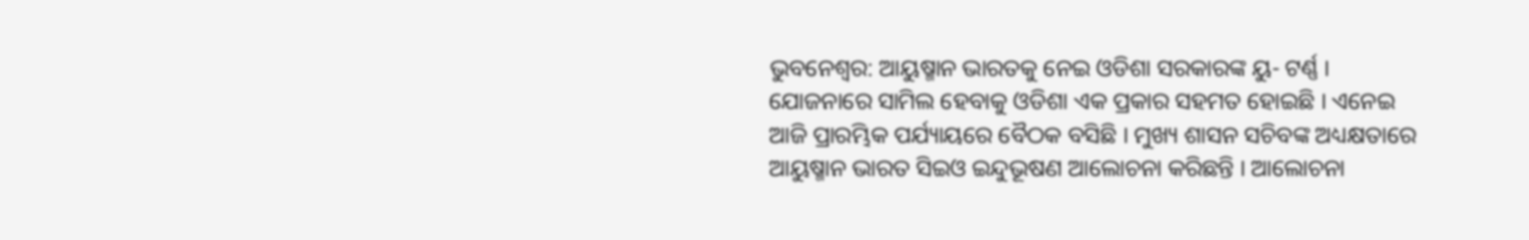ଭୁବନେଶ୍ବର: ଆୟୁଷ୍ମାନ ଭାରତକୁ ନେଇ ଓଡିଶା ସରକାରଙ୍କ ୟୁ- ଟର୍ଣ୍ଣ । ଯୋଜନାରେ ସାମିଲ ହେବାକୁ ଓଡିଶା ଏକ ପ୍ରକାର ସହମତ ହୋଇଛି । ଏନେଇ ଆଜି ପ୍ରାରମ୍ଭିକ ପର୍ଯ୍ୟାୟରେ ବୈଠକ ବସିଛି । ମୁଖ୍ୟ ଶାସନ ସଚିବଙ୍କ ଅଧ୍ୟକ୍ଷତାରେ ଆୟୁଷ୍ମାନ ଭାରତ ସିଇଓ ଇନ୍ଦୁଭୂଷଣ ଆଲୋଚନା କରିଛନ୍ତି । ଆଲୋଚନା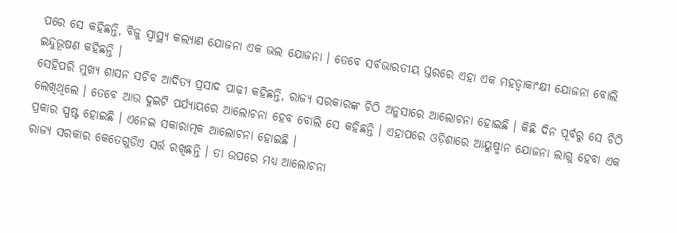ପରେ ସେ କହିଛନ୍ତି, ବିଜୁ ସ୍ବାସ୍ଥ୍ୟ କଲ୍ୟାଣ ଯୋଜନା ଏକ ଭଲ ଯୋଜନା । ତେବେ ସର୍ବଭାରତୀୟ ସ୍ତରରେ ଏହା ଏକ ମହତ୍ବାକାଂକ୍ଷୀ ଯୋଜନା ବୋଲି ଇନ୍ଦୁଭୂଷଣ କହିଛନ୍ତି ।
ସେହିପରି ମୁଖ୍ୟ ଶାସନ ସଚିବ ଆଦିତ୍ୟ ପ୍ରସାଦ ପାଢ଼ୀ କହିଛନ୍ତି, ରାଜ୍ୟ ସରକାରଙ୍କ ଚିଠି ଅନୁସାରେ ଆଲୋଚନା ହୋଇଛି । କିଛି ଦିନ ପୂର୍ବରୁ ସେ ଚିଠି ଲେଖିଥିଲେ । ତେବେ ଆଉ ଦୁଇଟି ପର୍ଯ୍ୟାୟରେ ଆଲୋଚନା ହେବ ବୋଲି ସେ କହିଛନ୍ତି । ଏହାପରେ ଓଡ଼ିଶାରେ ଆୟୁଷ୍ମାନ ଯୋଜନା ଲାଗୁ ହେବା ଏକ ପ୍ରକାର ସ୍ପଷ୍ଟ ହୋଇଛି । ଏନେଇ ସକାରାତ୍ମକ ଆଲୋଚନା ହୋଇଛି ।
ରାଜ୍ୟ ସରକାର କେତେଗୁଡିଏ ସର୍ତ୍ତ ରଖିଛନ୍ତି । ତା ଉପରେ ମଧ୍ୟ ଆଲୋଚନା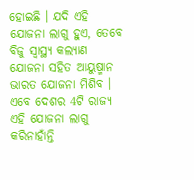ହୋଇଛି । ଯଦି ଏହି ଯୋଜନା ଲାଗୁ ହୁଏ, ତେବେ ବିଜୁ ସ୍ବାସ୍ଥ୍ୟ କଲ୍ୟାଣ ଯୋଜନା ସହିତ ଆୟୁଷ୍ମାନ ଭାରତ ଯୋଜନା ମିଶିବ । ଏବେ ଦେଶର 4ଟି ରାଜ୍ୟ ଏହି ଯୋଜନା ଲାଗୁ କରିନାହାଁନ୍ତି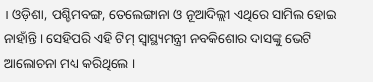। ଓଡ଼ିଶା, ପଶ୍ଚିମବଙ୍ଗ, ତେଲେଙ୍ଗାନା ଓ ନୂଆଦିଲ୍ଲୀ ଏଥିରେ ସାମିଲ ହୋଇ ନାହାଁନ୍ତି । ସେହିପରି ଏହି ଟିମ୍ ସ୍ବାସ୍ଥ୍ୟମନ୍ତ୍ରୀ ନବକିଶୋର ଦାସଙ୍କୁ ଭେଟି ଆଲୋଚନା ମଧ୍ୟ କରିଥିଲେ ।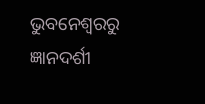ଭୁବନେଶ୍ବରରୁ ଜ୍ଞାନଦର୍ଶୀ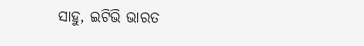ସାହୁ, ଇଟିଭି ଭାରତ